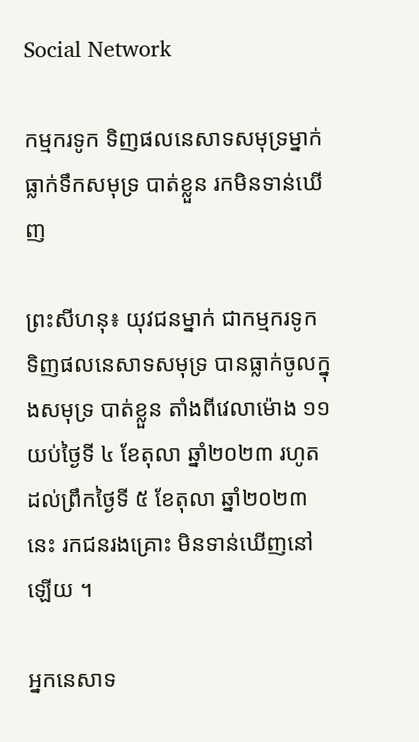Social Network

កម្មករទូក ទិញផលនេសាទសមុទ្រម្នាក់ ធ្លាក់ទឹកសមុទ្រ បាត់ខ្លួន រកមិនទាន់ឃើញ

ព្រះសីហនុ៖ យុវជនម្នាក់ ជាកម្មករទូក ទិញផលនេសាទសមុទ្រ បានធ្លាក់ចូលក្នុងសមុទ្រ បាត់ខ្លួន តាំងពីវេលាម៉ោង ១១ យប់ថ្ងៃទី ៤ ខែតុលា ឆ្នាំ២០២៣ រហូតដល់ព្រឹកថ្ងៃទី ៥ ខែតុលា ឆ្នាំ២០២៣ នេះ រកជនរងគ្រោះ មិនទាន់ឃើញនៅឡើយ ។

អ្នកនេសាទ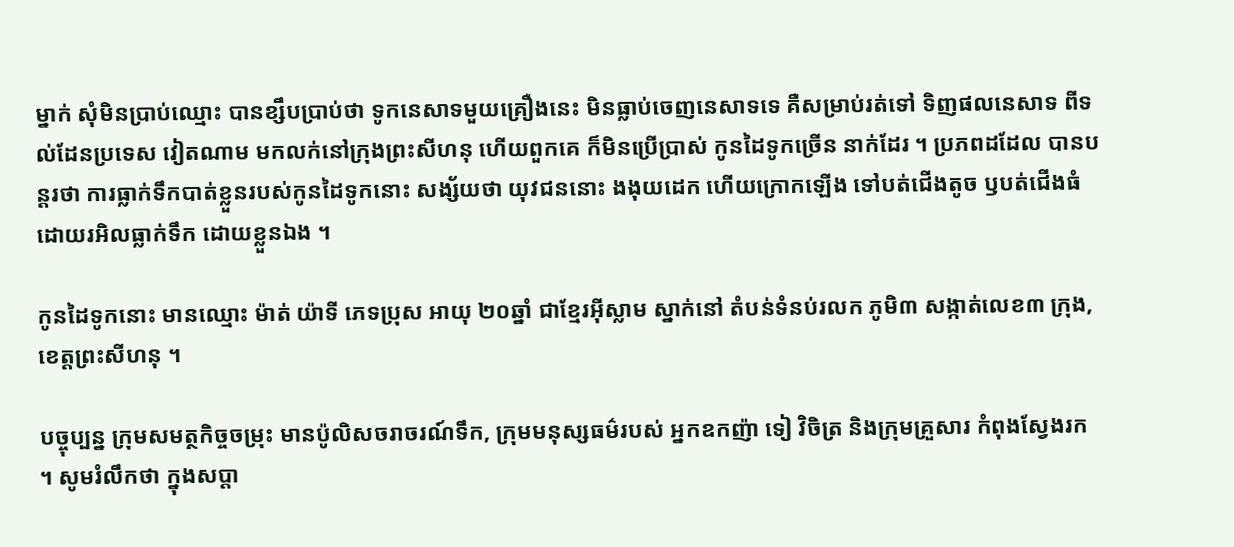ម្នាក់ សុំមិនប្រាប់ឈ្មោះ បានខ្សឹបប្រាប់ថា ទូកនេសាទមួយគ្រឿងនេះ មិនធ្លាប់ចេញនេសាទទេ គឺសម្រាប់រត់ទៅ ទិញផលនេសាទ ពីទល់ដែនប្រទេស វៀតណាម មកលក់នៅក្រុងព្រះសីហនុ ហើយពួកគេ ក៏មិនប្រើប្រាស់ កូនដៃទូកច្រើន នាក់ដែរ ។ ប្រភពដដែល បានបន្តរថា ការធ្លាក់ទឹកបាត់ខ្លួនរបស់កូនដៃទូកនោះ សង្ស័យថា យុវជននោះ ងងុយដេក ហើយក្រោកឡើង ទៅបត់ជើងតូច ឫបត់ជើងធំ ដោយរអិលធ្លាក់ទឹក ដោយខ្លួនឯង ។

កូនដៃទូកនោះ មានឈ្មោះ ម៉ាត់ យ៉ាទី ភេទប្រុស អាយុ ២០ឆ្នាំ ជាខ្មែរអ៊ីស្លាម ស្នាក់នៅ តំបន់ទំនប់រលក ភូមិ៣ សង្កាត់លេខ៣ ក្រុង,ខេត្តព្រះសីហនុ ។

បច្ចុប្បន្ន ក្រុមសមត្ថកិច្ចចម្រុះ មានប៉ូលិសចរាចរណ៍ទឹក, ក្រុមមនុស្សធម៌របស់ អ្នកឧកញ៉ា ទៀ វិចិត្រ និងក្រុមគ្រួសារ កំពុងស្វែងរក ។ សូមរំលឹកថា ក្នុងសប្តា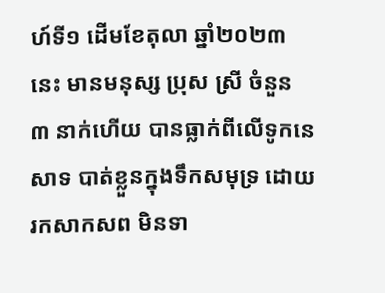ហ៍ទី១ ដើមខែតុលា ឆ្នាំ២០២៣ នេះ មានមនុស្ស ប្រុស ស្រី ចំនួន ៣ នាក់ហើយ បានធ្លាក់ពីលើទូកនេសាទ បាត់ខ្លួនក្នុងទឹកសមុទ្រ ដោយរកសាកសព មិនទា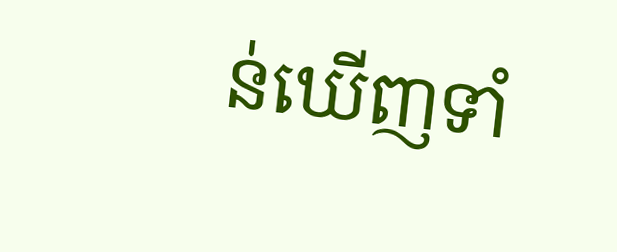ន់ឃើញទាំ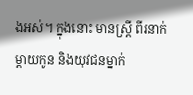ងអស់។ ក្នុងនោះ មានស្ត្រី ពីរនាក់ ម្តាយកូន និងយុវជនម្នាក់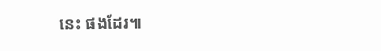នេះ ផងដែរ៕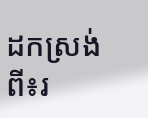ដកស្រង់ពី៖រ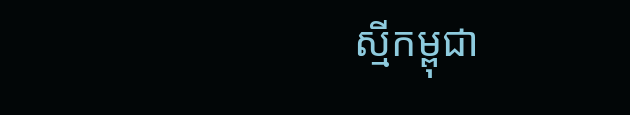ស្មីកម្ពុជា